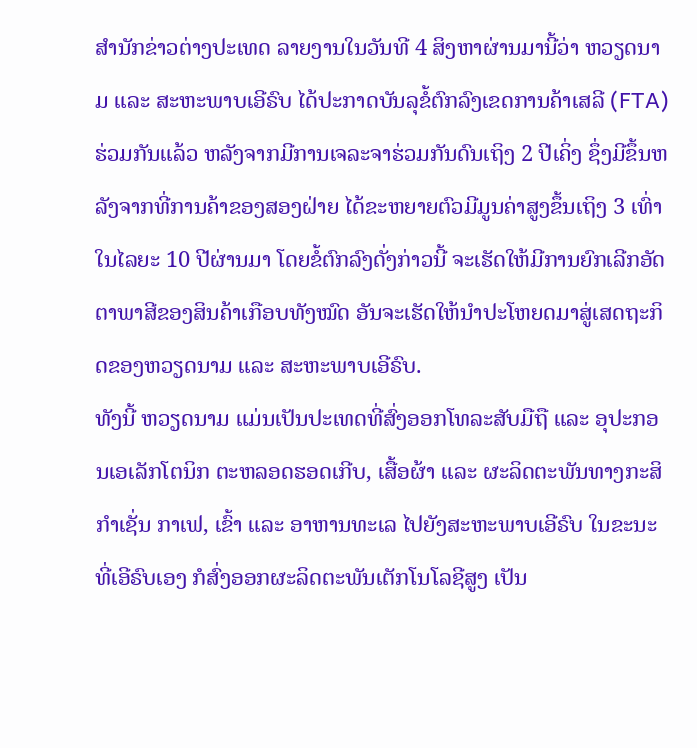ສຳນັກຂ່າວຕ່າງປະເທດ ລາຍງານໃນວັນທີ 4 ສິງຫາຜ່ານມານີ້ວ່າ ຫວຽດນາມ ແລະ ສະຫະພາບເອີຣົບ ໄດ້ປະກາດບັນລຸຂໍ້ຕົກລົງເຂດການຄ້າເສລີ (FTA) ຮ່ວມກັນແລ້ວ ຫລັງຈາກມີການເຈລະຈາຮ່ວມກັນດົນເຖິງ 2 ປີເຄິ່ງ ຊຶ່ງມີຂຶ້ນຫລັງຈາກທີ່ການຄ້າຂອງສອງຝ່າຍ ໄດ້ຂະຫຍາຍຕົວມີມູນຄ່າສູງຂຶ້ນເຖິງ 3 ເທົ່າໃນໄລຍະ 10 ປີຜ່ານມາ ໂດຍຂໍ້ຕົກລົງດັ່ງກ່າວນີ້ ຈະເຮັດໃຫ້ມີການຍົກເລີກອັດຕາພາສີຂອງສິນຄ້າເກືອບທັງໝົດ ອັນຈະເຮັດໃຫ້ນຳປະໂຫຍດມາສູ່ເສດຖະກິດຂອງຫວຽດນາມ ແລະ ສະຫະພາບເອີຣົບ.
ທັງນີ້ ຫວຽດນາມ ແມ່ນເປັນປະເທດທີ່ສົ່ງອອກໂທລະສັບມືຖື ແລະ ອຸປະກອນເອເລັກໂຕນິກ ຕະຫລອດຮອດເກີບ, ເສື້ອຜ້າ ແລະ ຜະລິດຕະພັນທາງກະສິກຳເຊັ່ນ ກາເຟ, ເຂົ້າ ແລະ ອາຫານທະເລ ໄປຍັງສະຫະພາບເອີຣົບ ໃນຂະນະທີ່ເອີຣົບເອງ ກໍສົ່ງອອກຜະລິດຕະພັນເຕັກໂນໂລຊີສູງ ເປັນ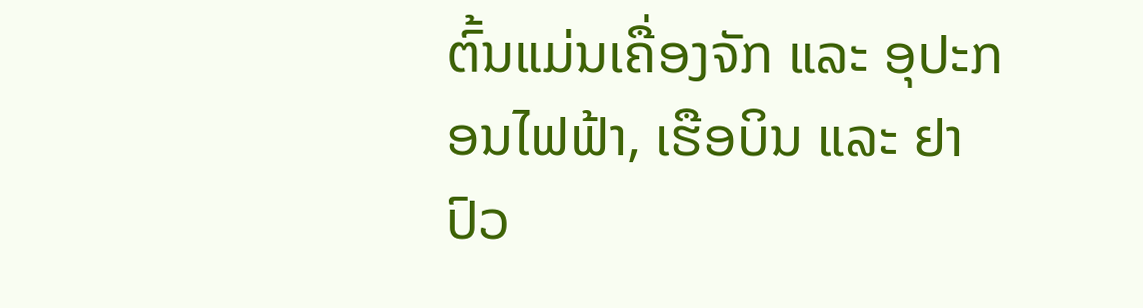ຕົ້ນແມ່ນເຄື່ອງຈັກ ແລະ ອຸປະກອນໄຟຟ້າ, ເຮືອບິນ ແລະ ຢາປົວ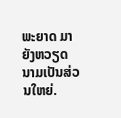ພະຍາດ ມາຍັງຫວຽດນາມເປັນສ່ວນໃຫຍ່.